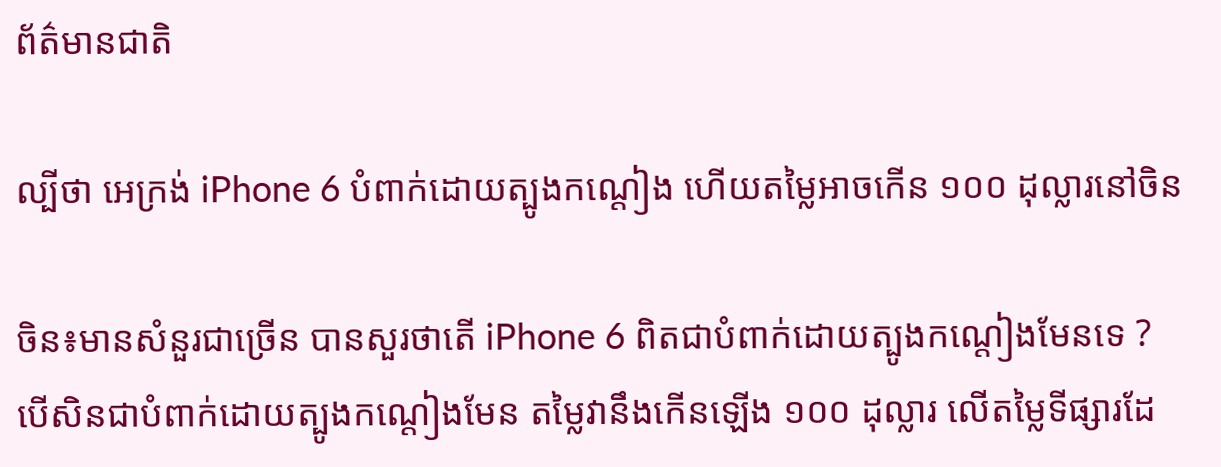ព័ត៌មានជាតិ

ល្បីថា អេក្រង់ iPhone 6 បំពាក់ដោយត្បូងកណ្តៀង ហើយតម្លៃអាចកើន ១០០ ដុល្លារនៅចិន

ចិន៖មានសំនួរជាច្រើន បានសួរថាតើ iPhone 6 ពិតជាបំពាក់ដោយត្បូងកណ្តៀងមែនទេ ? បើសិនជាបំពាក់ដោយត្បូងកណ្តៀងមែន តម្លៃវានឹងកើនឡើង ១០០ ដុល្លារ លើតម្លៃទីផ្សារដែ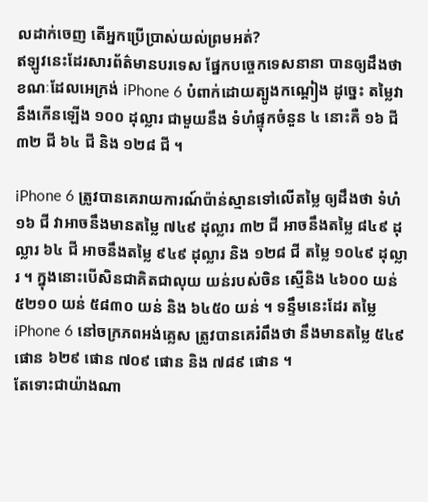លដាក់ចេញ តើអ្នកប្រើប្រាស់យល់ព្រមអត់?
ឥឡូវនេះដែរសារព័ត៌មានបរទេស ផ្នែកបច្ចេកទេសនានា បានឲ្យដឹងថា ខណៈដែលអេក្រង់ iPhone 6 បំពាក់ដោយត្បូងកណ្តៀង ដូច្នេះ តម្លៃវានឹងកើនឡើង ១០០ ដុល្លារ ជាមួយនឹង ទំហំផ្ទុកចំនួន ៤ នោះគឺ ១៦ ជី ៣២ ជី ៦៤ ជី និង ១២៨ ជី ។

iPhone 6 ត្រូវបានគេរាយការណ៍ប៉ាន់ស្មានទៅលើតម្លៃ ឲ្យដឹងថា ទំហំ ១៦ ជី វាអាចនឹងមានតម្លៃ ៧៤៩ ដុល្លារ ៣២ ជី អាចនឹងតម្លៃ ៨៤៩ ដុល្លារ ៦៤ ជី អាចនឹងតម្លៃ ៩៤៩ ដុល្លារ និង ១២៨ ជី តម្លៃ ១០៤៩ ដុល្លារ ។ ក្នុងនោះបើសិនជាគិតជាលុយ យន់របស់ចិន ស្មើនិង ៤៦០០ យន់ ៥២១០ យន់ ៥៨៣០ យន់ និង ៦៤៥០ យន់ ។ ទន្ទឹមនេះដែរ តម្លៃ iPhone 6 នៅចក្រភពអង់គ្លេស ត្រូវបានគេរំពឹងថា នឹងមានតម្លៃ ៥៤៩ ផោន ៦២៩ ផោន ៧០៩ ផោន និង ៧៨៩ ផោន ។
តែទោះជាយ៉ាងណា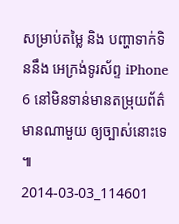សម្រាប់តម្លៃ និង បញ្ហាទាក់ទិននឹង អេក្រង់ទូរស័ព្ទ iPhone 6 នៅមិនទាន់មានតម្រុយព័ត៌មានណាមួយ ឲ្យច្បាស់នោះទេ៕
2014-03-03_114601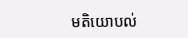មតិយោបល់